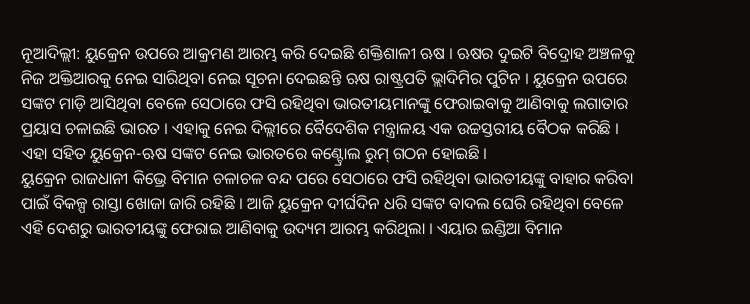ନୂଆଦିଲ୍ଲୀ: ୟୁକ୍ରେନ ଉପରେ ଆକ୍ରମଣ ଆରମ୍ଭ କରି ଦେଇଛି ଶକ୍ତିଶାଳୀ ଋଷ । ଋଷର ଦୁଇଟି ବିଦ୍ରୋହ ଅଞ୍ଚଳକୁ ନିଜ ଅକ୍ତିଆରକୁ ନେଇ ସାରିଥିବା ନେଇ ସୂଚନା ଦେଇଛନ୍ତି ଋଷ ରାଷ୍ଟ୍ରପତି ଭ୍ଲାଦିମିର ପୁଟିନ । ୟୁକ୍ରେନ ଉପରେ ସଙ୍କଟ ମାଡ଼ି ଆସିଥିବା ବେଳେ ସେଠାରେ ଫସି ରହିଥିବା ଭାରତୀୟମାନଙ୍କୁ ଫେରାଇବାକୁ ଆଣିବାକୁ ଲଗାତାର ପ୍ରୟାସ ଚଳାଇଛି ଭାରତ । ଏହାକୁ ନେଇ ଦିଲ୍ଲୀରେ ବୈଦେଶିକ ମନ୍ତ୍ରାଳୟ ଏକ ଉଚ୍ଚସ୍ତରୀୟ ବୈଠକ କରିଛି । ଏହା ସହିତ ୟୁକ୍ରେନ-ଋଷ ସଙ୍କଟ ନେଇ ଭାରତରେ କଣ୍ଟ୍ରୋଲ ରୁମ୍ ଗଠନ ହୋଇଛି ।
ୟୁକ୍ରେନ ରାଜଧାନୀ କିଭ୍ରେ ବିମାନ ଚଳାଚଳ ବନ୍ଦ ପରେ ସେଠାରେ ଫସି ରହିଥିବା ଭାରତୀୟଙ୍କୁ ବାହାର କରିବା ପାଇଁ ବିକଳ୍ପ ରାସ୍ତା ଖୋଜା ଜାରି ରହିଛି । ଆଜି ୟୁକ୍ରେନ ଦୀର୍ଘଦିନ ଧରି ସଙ୍କଟ ବାଦଲ ଘେରି ରହିଥିବା ବେଳେ ଏହି ଦେଶରୁ ଭାରତୀୟଙ୍କୁ ଫେରାଇ ଆଣିବାକୁ ଉଦ୍ୟମ ଆରମ୍ଭ କରିଥିଲା । ଏୟାର ଇଣ୍ଡିଆ ବିମାନ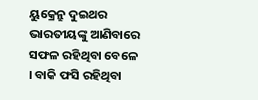ୟୁକ୍ରେନ୍ରୁ ଦୁଇଥର ଭାରତୀୟଙ୍କୁ ଆଣିବାରେ ସଫଳ ରହିଥିବା ବେଳେ । ବାକି ଫସି ରହିଥିବା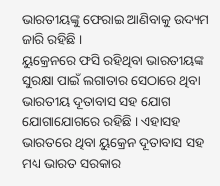ଭାରତୀୟଙ୍କୁ ଫେରାଇ ଆଣିବାକୁ ଉଦ୍ୟମ ଜାରି ରହିଛି ।
ୟୁକ୍ରେନରେ ଫସି ରହିଥିବା ଭାରତୀୟଙ୍କ ସୁରକ୍ଷା ପାଇଁ ଲଗାତାର ସେଠାରେ ଥିବା ଭାରତୀୟ ଦୂତାବାସ ସହ ଯୋଗ ଯୋଗାଯୋଗରେ ରହିଛି । ଏହାସହ ଭାରତରେ ଥିବା ୟୁକ୍ରେନ ଦୂତାବାସ ସହ ମଧ୍ୟ ଭାରତ ସରକାର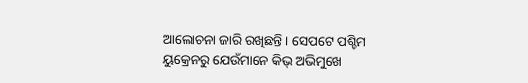ଆଲୋଚନା ଜାରି ରଖିଛନ୍ତି । ସେପଟେ ପଶ୍ଚିମ ୟୁକ୍ରେନରୁ ଯେଉଁମାନେ କିଭ୍ ଅଭିମୁଖେ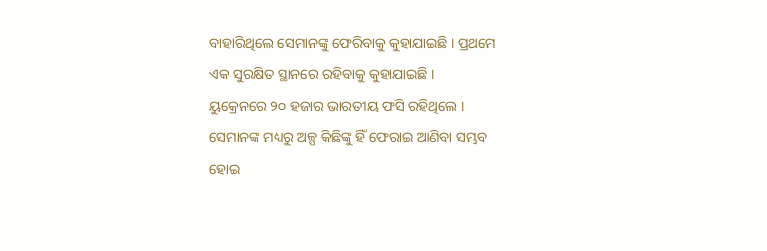ବାହାରିଥିଲେ ସେମାନଙ୍କୁ ଫେରିବାକୁ କୁହାଯାଇଛି । ପ୍ରଥମେ ଏକ ସୁରକ୍ଷିତ ସ୍ଥାନରେ ରହିବାକୁ କୁହାଯାଇଛି ।
ୟୁକ୍ରେନରେ ୨୦ ହଜାର ଭାରତୀୟ ଫସି ରହିଥିଲେ । ସେମାନଙ୍କ ମଧ୍ୟରୁ ଅଳ୍ପ କିଛିଙ୍କୁ ହିଁ ଫେରାଇ ଆଣିବା ସମ୍ଭବ ହୋଇ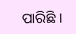ପାରିଛି ।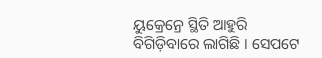ୟୁକ୍ରେନ୍ରେ ସ୍ଥିତି ଆହୁରି ବିଗିଡ଼ିବାରେ ଲାଗିଛି । ସେପଟେ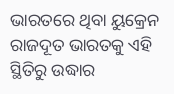ଭାରତରେ ଥିବା ୟୁକ୍ରେନ ରାଜଦୂତ ଭାରତକୁ ଏହି ସ୍ଥିତିରୁ ଉଦ୍ଧାର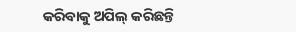କରିବାକୁ ଅପିଲ୍ କରିଛନ୍ତି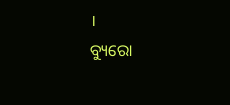।
ବ୍ୟୁରୋ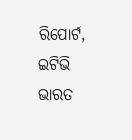ରିପୋର୍ଟ, ଇଟିଭି ଭାରତ